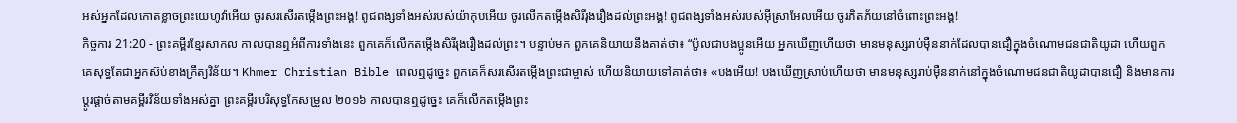អស់អ្នកដែលកោតខ្លាចព្រះយេហូវ៉ាអើយ ចូរសរសើរតម្កើងព្រះអង្គ! ពូជពង្សទាំងអស់របស់យ៉ាកុបអើយ ចូរលើកតម្កើងសិរីរុងរឿងដល់ព្រះអង្គ! ពូជពង្សទាំងអស់របស់អ៊ីស្រាអែលអើយ ចូរភិតភ័យនៅចំពោះព្រះអង្គ!
កិច្ចការ 21:20 - ព្រះគម្ពីរខ្មែរសាកល កាលបានឮអំពីការទាំងនេះ ពួកគេក៏លើកតម្កើងសិរីរុងរឿងដល់ព្រះ។ បន្ទាប់មក ពួកគេនិយាយនឹងគាត់ថា៖ “ប៉ូលជាបងប្អូនអើយ អ្នកឃើញហើយថា មានមនុស្សរាប់ម៉ឺននាក់ដែលបានជឿក្នុងចំណោមជនជាតិយូដា ហើយពួកគេសុទ្ធតែជាអ្នកស៊ប់ខាងក្រឹត្យវិន័យ។ Khmer Christian Bible ពេលឮដូច្នេះ ពួកគេក៏សរសើរតម្កើងព្រះជាម្ចាស់ ហើយនិយាយទៅគាត់ថា៖ «បងអើយ! បងឃើញស្រាប់ហើយថា មានមនុស្សរាប់ម៉ឺននាក់នៅក្នុងចំណោមជនជាតិយូដាបានជឿ និងមានការប្ដូរផ្ដាច់តាមគម្ពីរវិន័យទាំងអស់គ្នា ព្រះគម្ពីរបរិសុទ្ធកែសម្រួល ២០១៦ កាលបានឮដូច្នេះ គេក៏លើកតម្កើងព្រះ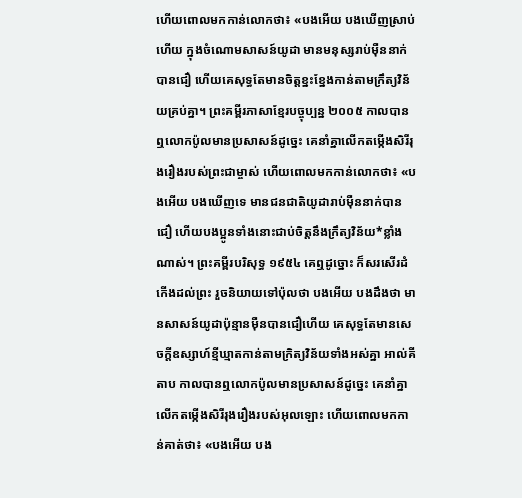ហើយពោលមកកាន់លោកថា៖ «បងអើយ បងឃើញស្រាប់ហើយ ក្នុងចំណោមសាសន៍យូដា មានមនុស្សរាប់ម៉ឺននាក់បានជឿ ហើយគេសុទ្ធតែមានចិត្តខ្នះខ្នែងកាន់តាមក្រឹត្យវិន័យគ្រប់គ្នា។ ព្រះគម្ពីរភាសាខ្មែរបច្ចុប្បន្ន ២០០៥ កាលបានឮលោកប៉ូលមានប្រសាសន៍ដូច្នេះ គេនាំគ្នាលើកតម្កើងសិរីរុងរឿងរបស់ព្រះជាម្ចាស់ ហើយពោលមកកាន់លោកថា៖ «បងអើយ បងឃើញទេ មានជនជាតិយូដារាប់ម៉ឺននាក់បានជឿ ហើយបងប្អូនទាំងនោះជាប់ចិត្តនឹងក្រឹត្យវិន័យ*ខ្លាំងណាស់។ ព្រះគម្ពីរបរិសុទ្ធ ១៩៥៤ គេឮដូច្នោះ ក៏សរសើរដំកើងដល់ព្រះ រួចនិយាយទៅប៉ុលថា បងអើយ បងដឹងថា មានសាសន៍យូដាប៉ុន្មានម៉ឺនបានជឿហើយ គេសុទ្ធតែមានសេចក្ដីឧស្សាហ៍ខ្មីឃ្មាតកាន់តាមក្រិត្យវិន័យទាំងអស់គ្នា អាល់គីតាប កាលបានឮលោកប៉ូលមានប្រសាសន៍ដូច្នេះ គេនាំគ្នាលើកតម្កើងសិរីរុងរឿងរបស់អុលឡោះ ហើយពោលមកកាន់គាត់ថា៖ «បងអើយ បង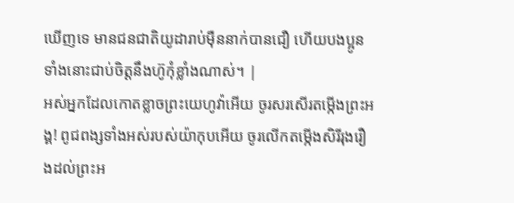ឃើញទេ មានជនជាតិយូដារាប់ម៉ឺននាក់បានជឿ ហើយបងប្អូនទាំងនោះជាប់ចិត្ដនឹងហ៊ូកុំខ្លាំងណាស់។ |
អស់អ្នកដែលកោតខ្លាចព្រះយេហូវ៉ាអើយ ចូរសរសើរតម្កើងព្រះអង្គ! ពូជពង្សទាំងអស់របស់យ៉ាកុបអើយ ចូរលើកតម្កើងសិរីរុងរឿងដល់ព្រះអ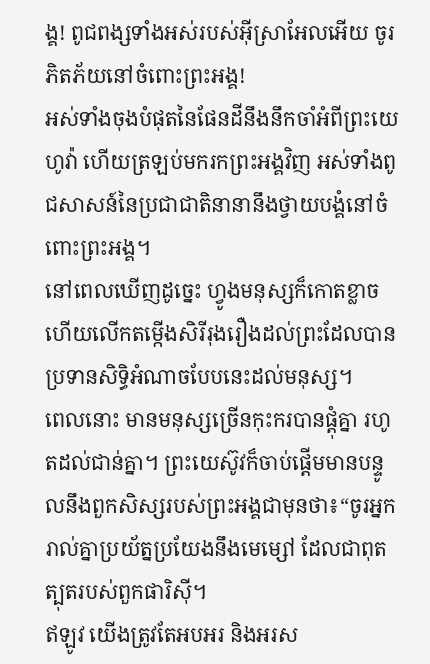ង្គ! ពូជពង្សទាំងអស់របស់អ៊ីស្រាអែលអើយ ចូរភិតភ័យនៅចំពោះព្រះអង្គ!
អស់ទាំងចុងបំផុតនៃផែនដីនឹងនឹកចាំអំពីព្រះយេហូវ៉ា ហើយត្រឡប់មករកព្រះអង្គវិញ អស់ទាំងពូជសាសន៍នៃប្រជាជាតិនានានឹងថ្វាយបង្គំនៅចំពោះព្រះអង្គ។
នៅពេលឃើញដូច្នេះ ហ្វូងមនុស្សក៏កោតខ្លាច ហើយលើកតម្កើងសិរីរុងរឿងដល់ព្រះដែលបានប្រទានសិទ្ធិអំណាចបែបនេះដល់មនុស្ស។
ពេលនោះ មានមនុស្សច្រើនកុះករបានផ្ដុំគ្នា រហូតដល់ជាន់គ្នា។ ព្រះយេស៊ូវក៏ចាប់ផ្ដើមមានបន្ទូលនឹងពួកសិស្សរបស់ព្រះអង្គជាមុនថា៖“ចូរអ្នករាល់គ្នាប្រយ័ត្នប្រយែងនឹងមេម្សៅ ដែលជាពុតត្បុតរបស់ពួកផារិស៊ី។
ឥឡូវ យើងត្រូវតែអបអរ និងអរស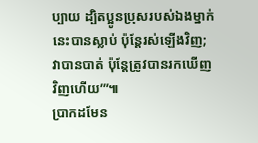ប្បាយ ដ្បិតប្អូនប្រុសរបស់ឯងម្នាក់នេះបានស្លាប់ ប៉ុន្តែរស់ឡើងវិញ; វាបានបាត់ ប៉ុន្តែត្រូវបានរកឃើញវិញហើយ’”៕
ប្រាកដមែន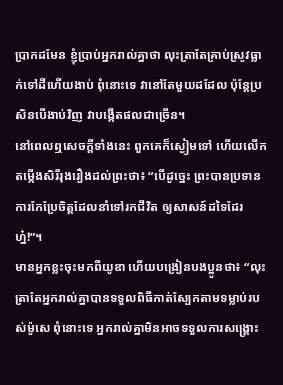ប្រាកដមែន ខ្ញុំប្រាប់អ្នករាល់គ្នាថា លុះត្រាតែគ្រាប់ស្រូវធ្លាក់ទៅដីហើយងាប់ ពុំនោះទេ វានៅតែមួយដដែល ប៉ុន្តែប្រសិនបើងាប់វិញ វាបង្កើតផលជាច្រើន។
នៅពេលឮសេចក្ដីទាំងនេះ ពួកគេក៏ស្ងៀមទៅ ហើយលើកតម្កើងសិរីរុងរឿងដល់ព្រះថា៖ “បើដូច្នេះ ព្រះបានប្រទានការកែប្រែចិត្តដែលនាំទៅរកជីវិត ឲ្យសាសន៍ដទៃដែរហ្ន៎!”។
មានអ្នកខ្លះចុះមកពីយូឌា ហើយបង្រៀនបងប្អូនថា៖ “លុះត្រាតែអ្នករាល់គ្នាបានទទួលពិធីកាត់ស្បែកតាមទម្លាប់របស់ម៉ូសេ ពុំនោះទេ អ្នករាល់គ្នាមិនអាចទទួលការសង្គ្រោះ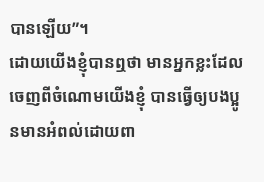បានឡើយ”។
ដោយយើងខ្ញុំបានឮថា មានអ្នកខ្លះដែលចេញពីចំណោមយើងខ្ញុំ បានធ្វើឲ្យបងប្អូនមានអំពល់ដោយពា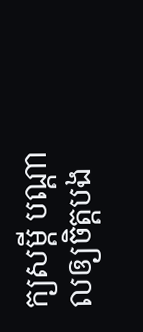ក្យសម្ដី បណ្ដាលឲ្យចិត្តបង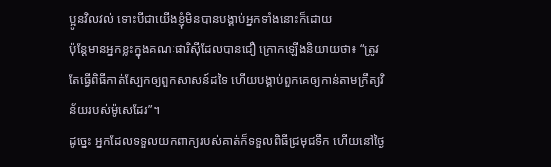ប្អូនវិលវល់ ទោះបីជាយើងខ្ញុំមិនបានបង្គាប់អ្នកទាំងនោះក៏ដោយ
ប៉ុន្តែមានអ្នកខ្លះក្នុងគណៈផារិស៊ីដែលបានជឿ ក្រោកឡើងនិយាយថា៖ “ត្រូវតែធ្វើពិធីកាត់ស្បែកឲ្យពួកសាសន៍ដទៃ ហើយបង្គាប់ពួកគេឲ្យកាន់តាមក្រឹត្យវិន័យរបស់ម៉ូសេដែរ”។
ដូច្នេះ អ្នកដែលទទួលយកពាក្យរបស់គាត់ក៏ទទួលពិធីជ្រមុជទឹក ហើយនៅថ្ងៃ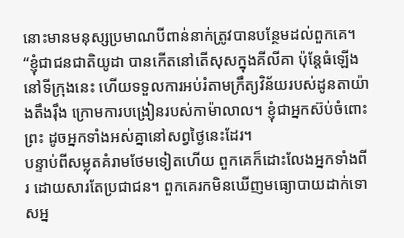នោះមានមនុស្សប្រមាណបីពាន់នាក់ត្រូវបានបន្ថែមដល់ពួកគេ។
“ខ្ញុំជាជនជាតិយូដា បានកើតនៅតើសុសក្នុងគីលីគា ប៉ុន្តែធំឡើងនៅទីក្រុងនេះ ហើយទទួលការអប់រំតាមក្រឹត្យវិន័យរបស់ដូនតាយ៉ាងតឹងរ៉ឹង ក្រោមការបង្រៀនរបស់កាម៉ាលាល។ ខ្ញុំជាអ្នកស៊ប់ចំពោះព្រះ ដូចអ្នកទាំងអស់គ្នានៅសព្វថ្ងៃនេះដែរ។
បន្ទាប់ពីសម្លុតគំរាមថែមទៀតហើយ ពួកគេក៏ដោះលែងអ្នកទាំងពីរ ដោយសារតែប្រជាជន។ ពួកគេរកមិនឃើញមធ្យោបាយដាក់ទោសអ្ន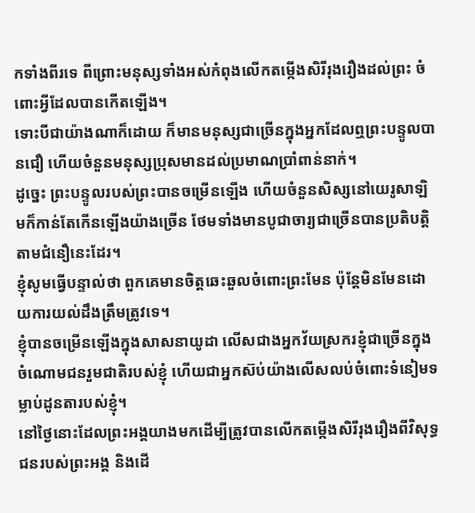កទាំងពីរទេ ពីព្រោះមនុស្សទាំងអស់កំពុងលើកតម្កើងសិរីរុងរឿងដល់ព្រះ ចំពោះអ្វីដែលបានកើតឡើង។
ទោះបីជាយ៉ាងណាក៏ដោយ ក៏មានមនុស្សជាច្រើនក្នុងអ្នកដែលឮព្រះបន្ទូលបានជឿ ហើយចំនួនមនុស្សប្រុសមានដល់ប្រមាណប្រាំពាន់នាក់។
ដូច្នេះ ព្រះបន្ទូលរបស់ព្រះបានចម្រើនឡើង ហើយចំនួនសិស្សនៅយេរូសាឡិមក៏កាន់តែកើនឡើងយ៉ាងច្រើន ថែមទាំងមានបូជាចារ្យជាច្រើនបានប្រតិបត្តិតាមជំនឿនេះដែរ។
ខ្ញុំសូមធ្វើបន្ទាល់ថា ពួកគេមានចិត្តឆេះឆួលចំពោះព្រះមែន ប៉ុន្តែមិនមែនដោយការយល់ដឹងត្រឹមត្រូវទេ។
ខ្ញុំបានចម្រើនឡើងក្នុងសាសនាយូដា លើសជាងអ្នកវ័យស្រករខ្ញុំជាច្រើនក្នុងចំណោមជនរួមជាតិរបស់ខ្ញុំ ហើយជាអ្នកស៊ប់យ៉ាងលើសលប់ចំពោះទំនៀមទម្លាប់ដូនតារបស់ខ្ញុំ។
នៅថ្ងៃនោះដែលព្រះអង្គយាងមកដើម្បីត្រូវបានលើកតម្កើងសិរីរុងរឿងពីវិសុទ្ធជនរបស់ព្រះអង្គ និងដើ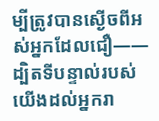ម្បីត្រូវបានស្ងើចពីអស់អ្នកដែលជឿ——ដ្បិតទីបន្ទាល់របស់យើងដល់អ្នករា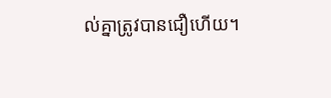ល់គ្នាត្រូវបានជឿហើយ។